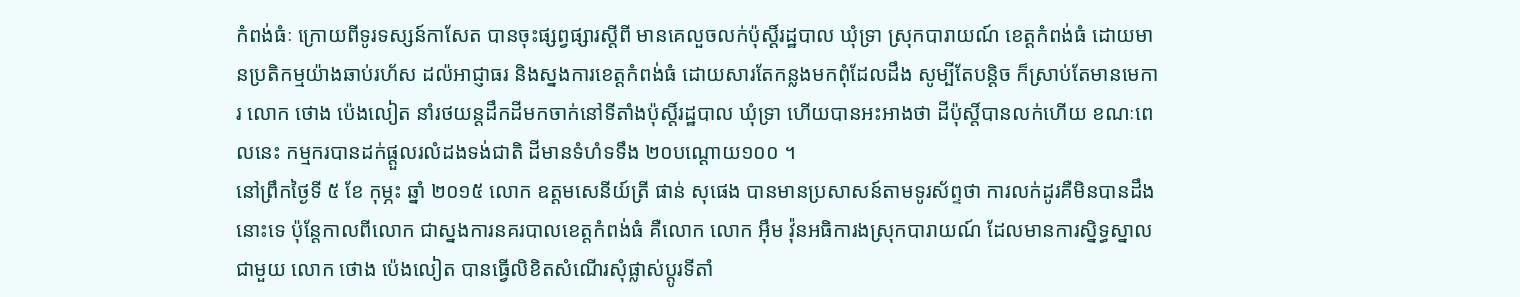កំពង់ធំៈ ក្រោយពីទូរទស្សន៍កាសែត បានចុះផ្សព្វផ្សារស្តីពី មានគេលួចលក់ប៉ុស្តិ៍រដ្ឋបាល ឃុំទ្រា ស្រុកបារាយណ៍ ខេត្តកំពង់ធំ ដោយមានប្រតិកម្មយ៉ាងឆាប់រហ័ស ដល៉អាជ្ញាធរ និងស្នងការខេត្តកំពង់ធំ ដោយសារតែកន្លងមកពុំដែលដឹង សូម្បីតែបន្តិច ក៏ស្រាប់តែមានមេការ លោក ថោង ប៉េងលៀត នាំរថយន្តដឹកដីមកចាក់នៅទីតាំងប៉ុស្តិ៍រដ្ឋបាល ឃុំទ្រា ហើយបានអះអាងថា ដីប៉ុស្តិ៍បានលក់ហើយ ខណៈពេលនេះ កម្មករបានដក់ផ្តួលរលំដងទង់ជាតិ ដីមានទំហំទទឹង ២០បណ្តោយ១០០ ។
នៅព្រឹកថ្ងៃទី ៥ ខែ កុម្ភះ ឆ្នាំ ២០១៥ លោក ឧត្តមសេនីយ៍ត្រី ផាន់ សុផេង បានមានប្រសាសន៍តាមទូរស័ព្ទថា ការលក់ដូរគឺមិនបានដឹងនោះទេ ប៉ុន្តែកាលពីលោក ជាស្នងការនគរបាលខេត្តកំពង់ធំ គឺលោក លោក អ៊ឹម វ៉ុនអធិការងស្រុកបារាយណ៍ ដែលមានការស្និទ្ធស្នាលជាមួយ លោក ថោង ប៉េងលៀត បានធ្វើលិខិតសំណើរសុំផ្លាស់ប្តូរទីតាំ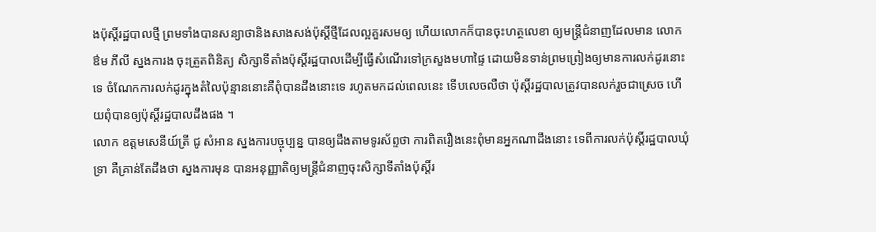ងប៉ុស្តិ៍រដ្ឋបាលថ្មី ព្រមទាំងបានសន្យាថានិងសាងសង់ប៉ុស្តិ៍ថ្មីដែលល្អគួរសមឲ្យ ហើយលោកក៏បានចុះហត្ថលេខា ឲ្យមន្ត្រីជំនាញដែលមាន លោក ឳម ភីលី ស្នងការង ចុះត្រួតពិនិត្យ សិក្សាទីតាំងប៉ុស្តិ៍រដ្ឋបាលដើម្បីធ្វើសំណើរទៅក្រសួងមហាផ្ទៃ ដោយមិនទាន់ព្រមព្រៀងឲ្យមានការលក់ដូរនោះទេ ចំណែកការលក់ដូរក្នុងតំលៃប៉ុន្មាននោះគឺពុំបានដឹងនោះទេ រហូតមកដល់ពេលនេះ ទើបលេចលឺថា ប៉ុស្តិ៍រដ្ឋបាលត្រូវបានលក់រួចជាស្រេច ហើយពុំបានឲ្យប៉ុស្តិ៍រដ្ឋបាលដឹងផង ។
លោក ឧត្តមសេនីយ៍ត្រី ជូ សំអាន ស្នងការបច្ចុប្បន្ន បានឲ្យដឹងតាមទូរស័ព្ទថា ការពិតរឿងនេះពុំមានអ្នកណាដឹងនោះ ទេពីការលក់ប៉ុស្តិ៍រដ្ឋបាលឃុំទ្រា គឺគ្រាន់តែដឹងថា ស្នងការមុន បានអនុញ្ញាតិឲ្យមន្ត្រីជំនាញចុះសិក្សាទីតាំងប៉ុស្តិ៍រ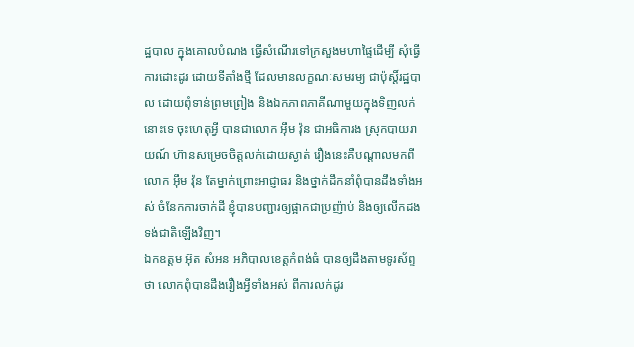ដ្ឋបាល ក្នុងគោលបំណង ធ្វើសំណើរទៅក្រសួងមហាផ្ទៃដើម្បី សុំធ្វើការដោះដូរ ដោយទីតាំងថ្មី ដែលមានលក្ខណៈសមរម្យ ជាប៉ុស្តិ៍រដ្ឋបាល ដោយពុំទាន់ព្រមព្រៀង និងឯកភាពភាគីណាមួយក្នុងទិញលក់នោះទេ ចុះហេតុអ្វី បានជាលោក អ៊ឹម វ៉ុន ជាអធិការង ស្រុកបាយរាយណ៍ ហ៊ានសម្រេចចិត្តលក់ដោយស្ងាត់ រឿងនេះគឺបណ្តាលមកពីលោក អ៊ឹម វ៉ុន តែម្នាក់ព្រោះអាជ្ញាធរ និងថ្នាក់ដឹកនាំពុំបានដឹងទាំងអស់ ចំនែកការចាក់ដី ខ្ញុំបានបញ្ជារឲ្យផ្អាកជាប្រញ៉ាប់ និងឲ្យលើកដង ទង់ជាតិឡើងវិញ។
ឯកឧត្តម អ៊ុត សំអន អភិបាលខេត្តកំពង់ធំ បានឲ្យដឹងតាមទូរស័ព្ទថា លោកពុំបានដឹងរឿងអ្វីទាំងអស់ ពីការលក់ដូរ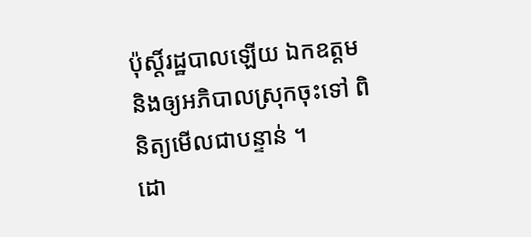ប៉ុស្តិ៍រដ្ឋបាលឡើយ ឯកឧត្តម និងឲ្យអភិបាលស្រុកចុះទៅ ពិនិត្យមើលជាបន្ទាន់ ។
ដោ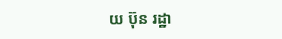យ ប៊ុន រដ្ឋា